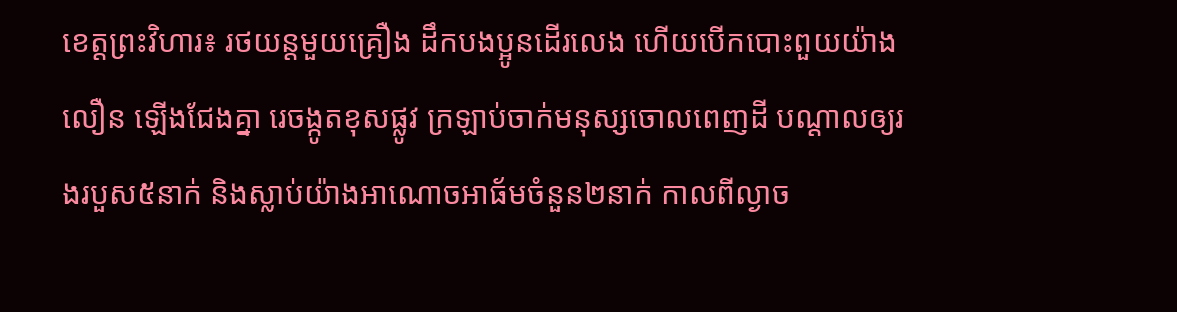ខេត្តព្រះវិហារ៖ រថយន្ដមួយគ្រឿង ដឹកបងប្អូនដើរលេង ហើយបើកបោះពួយយ៉ាងលឿន ឡើងជែងគ្នា រេចង្កូតខុសផ្លូវ ក្រឡាប់ចាក់មនុស្សចោលពេញដី បណ្ដាលឲ្យរងរបួស៥នាក់ និងស្លាប់យ៉ាងអាណោចអាធ័មចំនួន២នាក់ កាលពីល្ងាច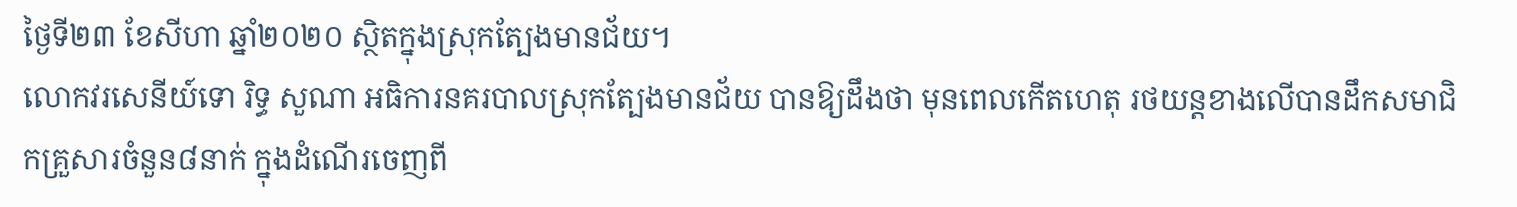ថ្ងៃទី២៣ ខែសីហា ឆ្នាំ២០២០ ស្ថិតក្នុងស្រុកត្បែងមានជ័យ។
លោកវរសេនីយ៍ទោ រិទ្ធ សួណា អធិការនគរបាលស្រុកត្បែងមានជ័យ បានឱ្យដឹងថា មុនពេលកើតហេតុ រថយន្តខាងលើបានដឹកសមាជិកគ្រួសារចំនួន៨នាក់ ក្នុងដំណើរចេញពី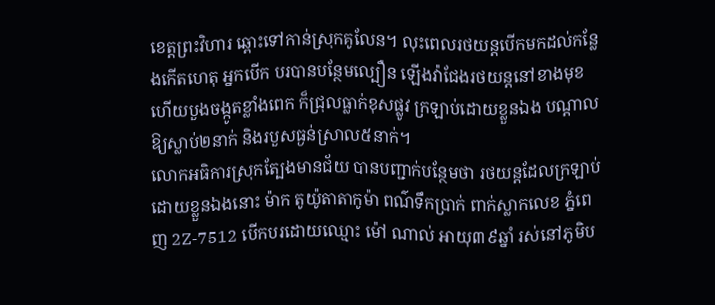ខេត្តព្រះវិហារ ឆ្ពោះទៅកាន់ស្រុកគូលែន។ លុះពេលរថយន្ដបើកមកដល់កន្លែងកើតហេតុ អ្នកបើក បរបានបន្ថែមល្បឿន ឡើងវ៉ាជែងរថយន្តនៅខាងមុខ ហើយបួងចង្កូតខ្លាំងពេក ក៏ជ្រុលធ្លាក់ខុសផ្លូវ ក្រឡាប់ដោយខ្លួនឯង បណ្តាលឱ្យស្លាប់២នាក់ និងរបួសធ្ងន់ស្រាល៥នាក់។
លោកអធិការស្រុកត្បែងមានជ័យ បានបញ្ជាក់បន្ថែមថា រថយន្តដែលក្រឡាប់ ដោយខ្លួនឯងនោះ ម៉ាក តូយ៉ូតាតាកូម៉ា ពណ៌ទឹកប្រាក់ ពាក់ស្លាកលេខ ភ្នំពេញ 2Z-7512 បើកបរដោយឈ្មោះ ម៉ៅ ណាល់ អាយុ៣៩ឆ្នាំ រស់នៅភូមិប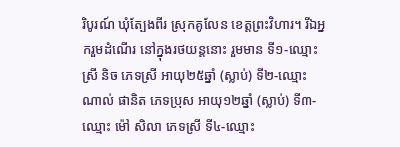រិបូរណ៍ ឃុំត្បែងពីរ ស្រុកគូលែន ខេត្តព្រះវិហារ។ រីឯអ្នករួមដំណើរ នៅក្នុងរថយន្ដនោះ រួមមាន ទី១-ឈ្មោះ ស្រី និច ភេទស្រី អាយុ២៥ឆ្នាំ (ស្លាប់) ទី២-ឈ្មោះ ណាល់ ផានិត ភេទប្រុស អាយុ១២ឆ្នាំ (ស្លាប់) ទី៣-ឈ្មោះ ម៉ៅ សិលា ភេទស្រី ទី៤-ឈ្មោះ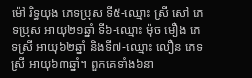ម៉ៅ រិទ្ធយុង ភេទប្រុស ទី៥-ឈ្មោះ ស្រី សៅ ភេទប្រុស អាយុ២១ឆ្នាំ ទី៦-ឈ្មោះ ម៉ុច មឿង ភេទស្រី អាយុ៦២ឆ្នាំ និងទី៧-ឈ្មោះ លឿន ភេទស្រី អាយុ៦៣ឆ្នាំ។ ពួកគេទាំង៦នា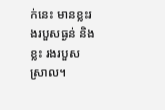ក់នេះ មានខ្លះរងរបួសធ្ងន់ និងខ្លះ រងរបួសស្រាល។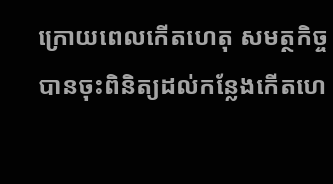ក្រោយពេលកើតហេតុ សមត្ថកិច្ចបានចុះពិនិត្យដល់កន្លែងកើតហេ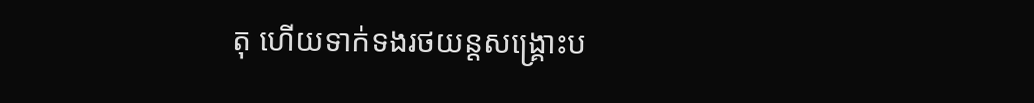តុ ហើយទាក់ទងរថយន្តសង្គ្រោះប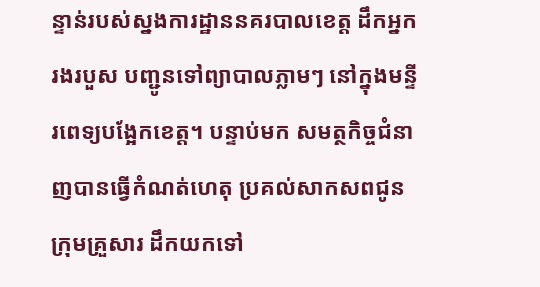ន្ទាន់របស់ស្នងការដ្ឋាននគរបាលខេត្ត ដឹកអ្នករងរបួស បញ្ជូនទៅព្យាបាលភ្លាមៗ នៅក្នុងមន្ទីរពេទ្យបង្អែកខេត្ត។ បន្ទាប់មក សមត្ថកិច្ចជំនាញបានធ្វើកំណត់ហេតុ ប្រគល់សាកសពជូនក្រុមគ្រួសារ ដឹកយកទៅ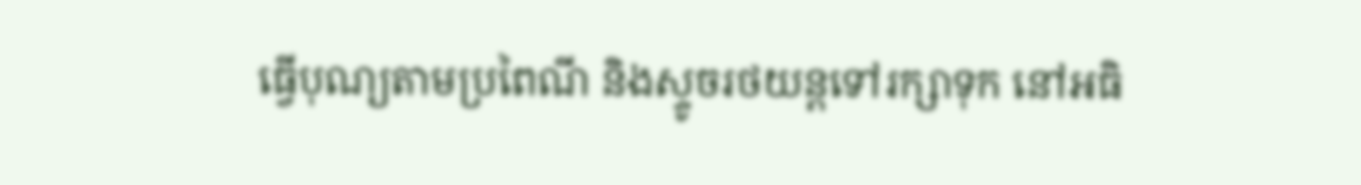ធ្វើបុណ្យតាមប្រពៃណី និងស្ទូចរថយន្តទៅរក្សាទុក នៅអធិ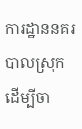ការដ្ឋាននគរបាលស្រុក ដើម្បីចា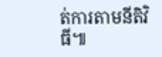ត់ការតាមនីតិវិធី៕